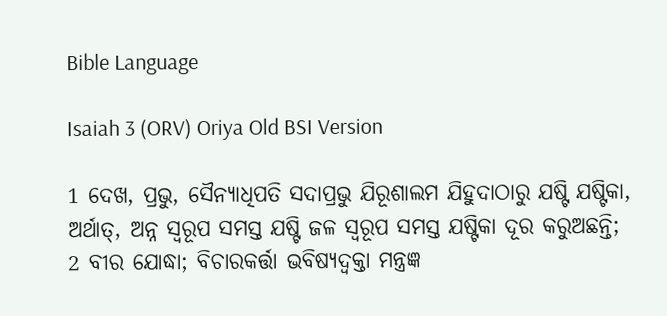Bible Language

Isaiah 3 (ORV) Oriya Old BSI Version

1 ଦେଖ, ପ୍ରଭୁ, ସୈନ୍ୟାଧିପତି ସଦାପ୍ରଭୁ ଯିରୂଶାଲମ ଯିହୁଦାଠାରୁ ଯଷ୍ଟି ଯଷ୍ଟିକା, ଅର୍ଥାତ୍, ଅନ୍ନ ସ୍ଵରୂପ ସମସ୍ତ ଯଷ୍ଟି ଜଳ ସ୍ଵରୂପ ସମସ୍ତ ଯଷ୍ଟିକା ଦୂର କରୁଅଛନ୍ତି;
2 ବୀର ଯୋଦ୍ଧା; ବିଚାରକର୍ତ୍ତା ଭବିଷ୍ୟଦ୍ବକ୍ତା ମନ୍ତ୍ରଜ୍ଞ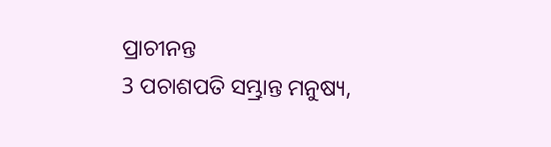ପ୍ରାଚୀନନ୍ତ
3 ପଚାଶପତି ସମ୍ଭ୍ରାନ୍ତ ମନୁଷ୍ୟ,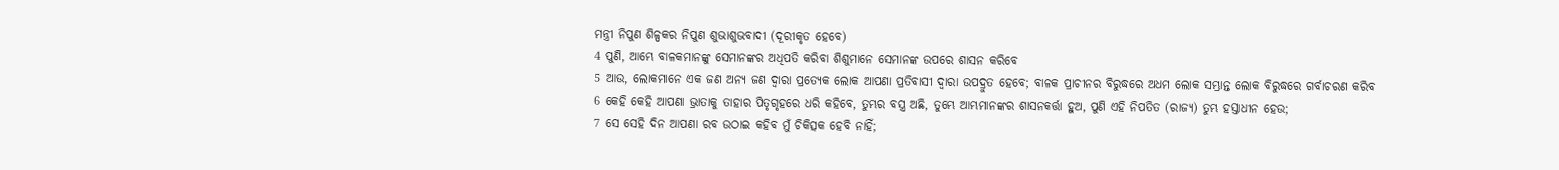ମନ୍ତ୍ରୀ ନିପୁଣ ଶିଳ୍ପକର ନିପୁଣ ଶୁଭାଶୁଭବାଦୀ (ଦୂରୀକୃତ ହେବେ)
4 ପୁଣି, ଆମ୍ଭେ ବାଳକମାନଙ୍କୁ ସେମାନଙ୍କର ଅଧିପତି କରିବା ଶିଶୁମାନେ ସେମାନଙ୍କ ଉପରେ ଶାସନ କରିବେ
5 ଆଉ, ଲୋକମାନେ ଏକ ଜଣ ଅନ୍ୟ ଜଣ ଦ୍ଵାରା ପ୍ରତ୍ୟେକ ଲୋକ ଆପଣା ପ୍ରତିବାସୀ ଦ୍ଵାରା ଉପଦ୍ରୁତ ହେବେ; ବାଳକ ପ୍ରାଚୀନର ବିରୁଦ୍ଧରେ ଅଧମ ଲୋକ ସମ୍ଭ୍ରାନ୍ତ ଲୋକ ବିରୁଦ୍ଧରେ ଗର୍ବାଚରଣ କରିବ
6 କେହି କେହି ଆପଣା ଭ୍ରାତାକୁ ତାହାର ପିତୃଗୃହରେ ଧରି କହିବେ, ତୁମ୍ଭର ବସ୍ତ୍ର ଅଛି, ତୁମ୍ଭେ ଆମ୍ଭମାନଙ୍କର ଶାସନକର୍ତ୍ତା ହୁଅ, ପୁଣି ଏହି ନିପତିତ (ରାଜ୍ୟ) ତୁମ୍ଭ ହସ୍ତାଧୀନ ହେଉ;
7 ସେ ସେହି ଦିନ ଆପଣା ରବ ଉଠାଇ କହିବ ମୁଁ ଚିକିତ୍ସକ ହେବି ନାହିଁ;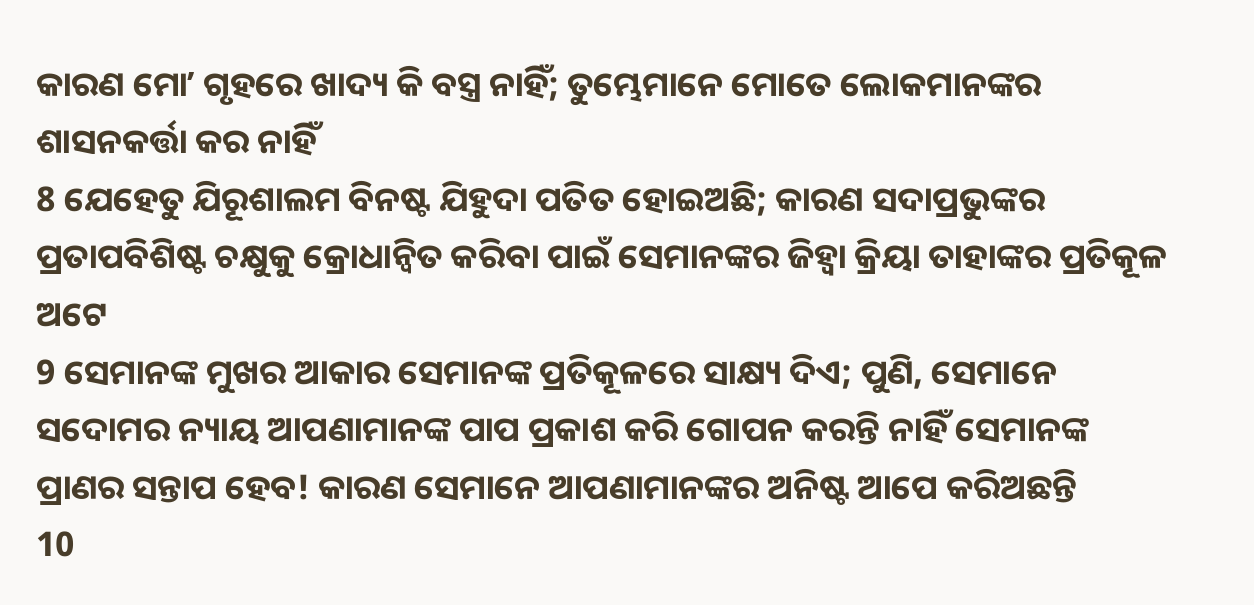କାରଣ ମୋʼ ଗୃହରେ ଖାଦ୍ୟ କି ବସ୍ତ୍ର ନାହିଁ; ତୁମ୍ଭେମାନେ ମୋତେ ଲୋକମାନଙ୍କର ଶାସନକର୍ତ୍ତା କର ନାହିଁ
8 ଯେହେତୁ ଯିରୂଶାଲମ ବିନଷ୍ଟ ଯିହୁଦା ପତିତ ହୋଇଅଛି; କାରଣ ସଦାପ୍ରଭୁଙ୍କର ପ୍ରତାପବିଶିଷ୍ଟ ଚକ୍ଷୁକୁ କ୍ରୋଧାନ୍ଵିତ କରିବା ପାଇଁ ସେମାନଙ୍କର ଜିହ୍ଵା କ୍ରିୟା ତାହାଙ୍କର ପ୍ରତିକୂଳ ଅଟେ
9 ସେମାନଙ୍କ ମୁଖର ଆକାର ସେମାନଙ୍କ ପ୍ରତିକୂଳରେ ସାକ୍ଷ୍ୟ ଦିଏ; ପୁଣି, ସେମାନେ ସଦୋମର ନ୍ୟାୟ ଆପଣାମାନଙ୍କ ପାପ ପ୍ରକାଶ କରି ଗୋପନ କରନ୍ତି ନାହିଁ ସେମାନଙ୍କ ପ୍ରାଣର ସନ୍ତାପ ହେବ! କାରଣ ସେମାନେ ଆପଣାମାନଙ୍କର ଅନିଷ୍ଟ ଆପେ କରିଅଛନ୍ତି
10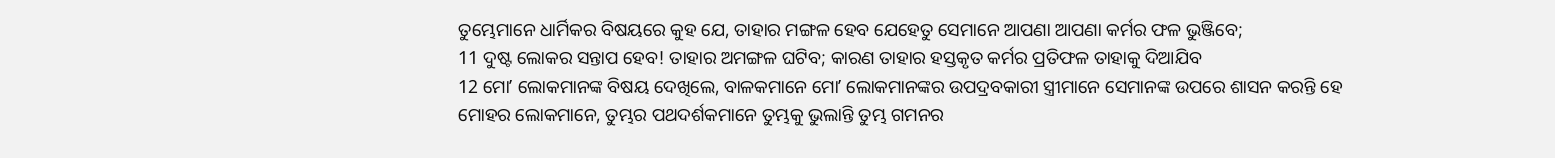ତୁମ୍ଭେମାନେ ଧାର୍ମିକର ବିଷୟରେ କୁହ ଯେ, ତାହାର ମଙ୍ଗଳ ହେବ ଯେହେତୁ ସେମାନେ ଆପଣା ଆପଣା କର୍ମର ଫଳ ଭୁଞ୍ଜିବେ;
11 ଦୁଷ୍ଟ ଲୋକର ସନ୍ତାପ ହେବ! ତାହାର ଅମଙ୍ଗଳ ଘଟିବ; କାରଣ ତାହାର ହସ୍ତକୃତ କର୍ମର ପ୍ରତିଫଳ ତାହାକୁ ଦିଆଯିବ
12 ମୋʼ ଲୋକମାନଙ୍କ ବିଷୟ ଦେଖିଲେ, ବାଳକମାନେ ମୋʼ ଲୋକମାନଙ୍କର ଉପଦ୍ରବକାରୀ ସ୍ତ୍ରୀମାନେ ସେମାନଙ୍କ ଉପରେ ଶାସନ କରନ୍ତି ହେ ମୋହର ଲୋକମାନେ, ତୁମ୍ଭର ପଥଦର୍ଶକମାନେ ତୁମ୍ଭକୁ ଭୁଲାନ୍ତି ତୁମ୍ଭ ଗମନର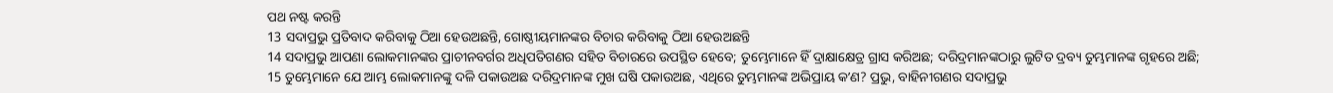ପଥ ନଷ୍ଟ କରନ୍ତି
13 ସଦାପ୍ରଭୁ ପ୍ରତିବାଦ କରିବାକୁ ଠିଆ ହେଉଅଛନ୍ତି, ଗୋଷ୍ଠୀୟମାନଙ୍କର ବିଚାର କରିବାକୁ ଠିଆ ହେଉଅଛନ୍ତି
14 ସଦାପ୍ରଭୁ ଆପଣା ଲୋକମାନଙ୍କର ପ୍ରାଚୀନବର୍ଗର ଅଧିପତିଗଣର ସହିତ ବିଚାରରେ ଉପସ୍ଥିତ ହେବେ; ତୁମ୍ଭେମାନେ ହିଁ ଦ୍ରାକ୍ଷାକ୍ଷେତ୍ର ଗ୍ରାସ କରିଅଛ; ଦରିଦ୍ରମାନଙ୍କଠାରୁ ଲୁଟିତ ଦ୍ରବ୍ୟ ତୁମ୍ଭମାନଙ୍କ ଗୃହରେ ଅଛି;
15 ତୁମ୍ଭେମାନେ ଯେ ଆମ୍ଭ ଲୋକମାନଙ୍କୁ ଦଳି ପକାଉଅଛ ଦରିଦ୍ରମାନଙ୍କ ମୁଖ ଘଷି ପକାଉଅଛ, ଏଥିରେ ତୁମ୍ଭମାନଙ୍କ ଅଭିପ୍ରାୟ କʼଣ? ପ୍ରଭୁ, ବାହିନୀଗଣର ସଦାପ୍ରଭୁ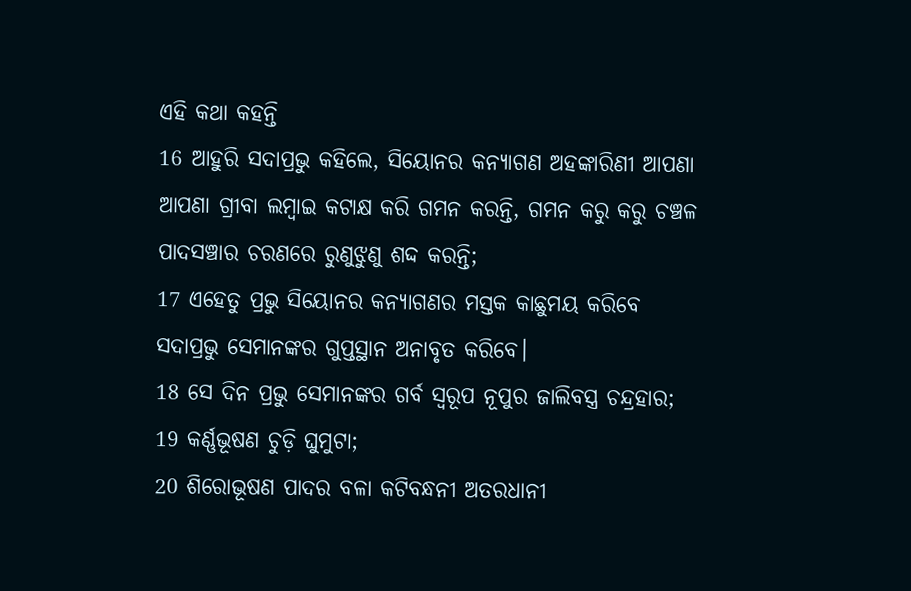ଏହି କଥା କହନ୍ତି
16 ଆହୁରି ସଦାପ୍ରଭୁ କହିଲେ, ସିୟୋନର କନ୍ୟାଗଣ ଅହଙ୍କାରିଣୀ ଆପଣା ଆପଣା ଗ୍ରୀବା ଲମ୍ଵାଇ କଟାକ୍ଷ କରି ଗମନ କରନ୍ତି, ଗମନ କରୁ କରୁ ଚଞ୍ଚଳ ପାଦସଞ୍ଚାର ଚରଣରେ ରୁଣୁଝୁଣୁ ଶଦ୍ଦ କରନ୍ତି;
17 ଏହେତୁ ପ୍ରଭୁ ସିୟୋନର କନ୍ୟାଗଣର ମସ୍ତକ କାଛୁମୟ କରିବେ ସଦାପ୍ରଭୁ ସେମାନଙ୍କର ଗୁପ୍ତସ୍ଥାନ ଅନାବୃତ କରିବେ।
18 ସେ ଦିନ ପ୍ରଭୁ ସେମାନଙ୍କର ଗର୍ବ ସ୍ଵରୂପ ନୂପୁର ଜାଲିବସ୍ତ୍ର ଚନ୍ଦ୍ରହାର;
19 କର୍ଣ୍ଣଭୂଷଣ ଚୁଡ଼ି ଘୁମୁଟା;
20 ଶିରୋଭୂଷଣ ପାଦର ବଳା କଟିବନ୍ଧନୀ ଅତରଧାନୀ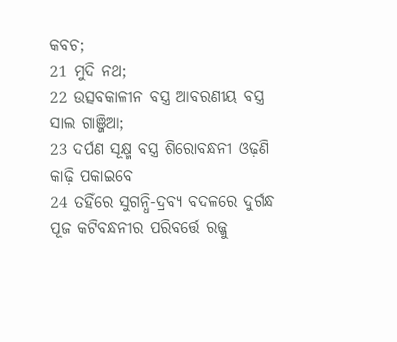କବଚ;
21 ମୁଦି ନଥ;
22 ଉତ୍ସବକାଳୀନ ବସ୍ତ୍ର ଆବରଣୀୟ ବସ୍ତ୍ର ସାଲ ଗାଞ୍ଜିଆ;
23 ଦର୍ପଣ ସୂକ୍ଷ୍ମ ବସ୍ତ୍ର ଶିରୋବନ୍ଧନୀ ଓଢ଼ଣି କାଢ଼ି ପକାଇବେ
24 ତହିଁରେ ସୁଗନ୍ଧି-ଦ୍ରବ୍ୟ ବଦଳରେ ଦୁର୍ଗନ୍ଧ ପୂଜ କଟିବନ୍ଧନୀର ପରିବର୍ତ୍ତେ ରଜ୍ଜୁ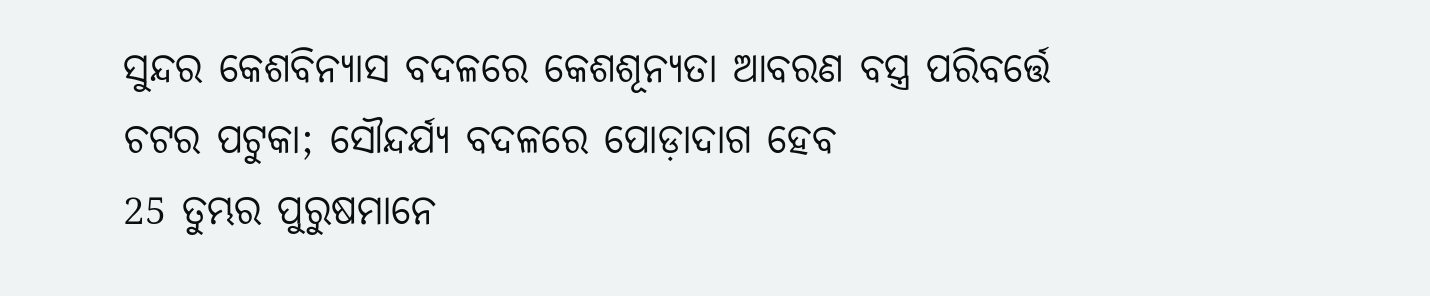ସୁନ୍ଦର କେଶବିନ୍ୟାସ ବଦଳରେ କେଶଶୂନ୍ୟତା ଆବରଣ ବସ୍ତ୍ର ପରିବର୍ତ୍ତେ ଚଟର ପଟୁକା; ସୌନ୍ଦର୍ଯ୍ୟ ବଦଳରେ ପୋଡ଼ାଦାଗ ହେବ
25 ତୁମ୍ଭର ପୁରୁଷମାନେ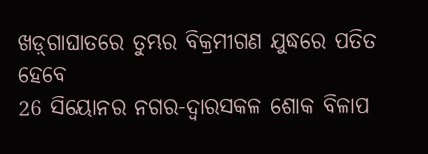ଖଡ଼୍‍ଗାଘାତରେ ତୁମ୍ଭର ବିକ୍ରମୀଗଣ ଯୁଦ୍ଧରେ ପତିତ ହେବେ
26 ସିୟୋନର ନଗର-ଦ୍ଵାରସକଳ ଶୋକ ବିଳାପ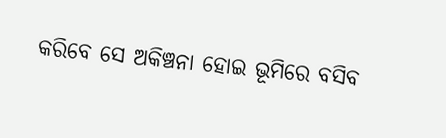କରିବେ ସେ ଅକିଞ୍ଚନା ହୋଇ ଭୂମିରେ ବସିବ